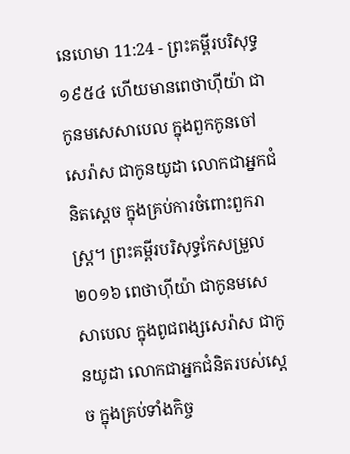នេហេមា 11:24 - ព្រះគម្ពីរបរិសុទ្ធ ១៩៥៤ ហើយមានពេថាហ៊ីយ៉ា ជាកូនមសេសាបេល ក្នុងពួកកូនចៅសេរ៉ាស ជាកូនយូដា លោកជាអ្នកជំនិតស្តេច ក្នុងគ្រប់ការចំពោះពួករាស្ត្រ។ ព្រះគម្ពីរបរិសុទ្ធកែសម្រួល ២០១៦ ពេថាហ៊ីយ៉ា ជាកូនមសេសាបេល ក្នុងពូជពង្សសេរ៉ាស ជាកូនយូដា លោកជាអ្នកជំនិតរបស់ស្តេច ក្នុងគ្រប់ទាំងកិច្ច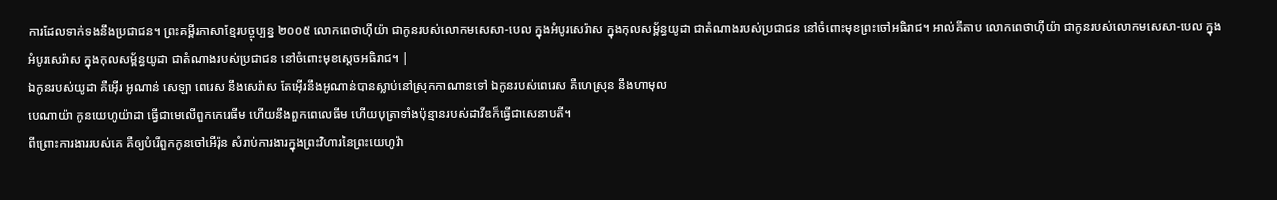ការដែលទាក់ទងនឹងប្រជាជន។ ព្រះគម្ពីរភាសាខ្មែរបច្ចុប្បន្ន ២០០៥ លោកពេថាហ៊ីយ៉ា ជាកូនរបស់លោកមសេសា-បេល ក្នុងអំបូរសេរ៉ាស ក្នុងកុលសម្ព័ន្ធយូដា ជាតំណាងរបស់ប្រជាជន នៅចំពោះមុខព្រះចៅអធិរាជ។ អាល់គីតាប លោកពេថាហ៊ីយ៉ា ជាកូនរបស់លោកមសេសា-បេល ក្នុងអំបូរសេរ៉ាស ក្នុងកុលសម្ព័ន្ធយូដា ជាតំណាងរបស់ប្រជាជន នៅចំពោះមុខស្តេចអធិរាជ។ |
ឯកូនរបស់យូដា គឺអ៊ើរ អូណាន់ សេឡា ពេរេស នឹងសេរ៉ាស តែអ៊ើរនឹងអូណាន់បានស្លាប់នៅស្រុកកាណានទៅ ឯកូនរបស់ពេរេស គឺហេស្រុន នឹងហាមុល
បេណាយ៉ា កូនយេហូយ៉ាដា ធ្វើជាមេលើពួកកេរេធីម ហើយនឹងពួកពេលេធីម ហើយបុត្រាទាំងប៉ុន្មានរបស់ដាវីឌក៏ធ្វើជាសេនាបតី។
ពីព្រោះការងាររបស់គេ គឺឲ្យបំរើពួកកូនចៅអើរ៉ុន សំរាប់ការងារក្នុងព្រះវិហារនៃព្រះយេហូវ៉ា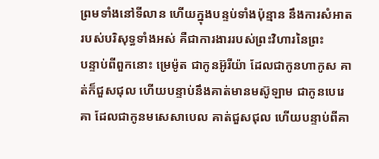ព្រមទាំងនៅទីលាន ហើយក្នុងបន្ទប់ទាំងប៉ុន្មាន នឹងការសំអាតរបស់បរិសុទ្ធទាំងអស់ គឺជាការងាររបស់ព្រះវិហារនៃព្រះ
បន្ទាប់ពីពួកនោះ ម្រេម៉ូត ជាកូនអ៊ូរីយ៉ា ដែលជាកូនហាកូស គាត់ក៏ជួសជុល ហើយបន្ទាប់នឹងគាត់មានមស៊ូឡាម ជាកូនបេរេគា ដែលជាកូនមសេសាបេល គាត់ជួសជុល ហើយបន្ទាប់ពីគា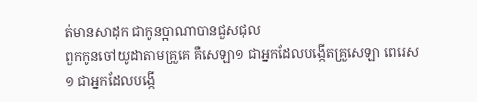ត់មានសាដុក ជាកូនប្អាណាបានជួសជុល
ពួកកូនចៅយូដាតាមគ្រួគេ គឺសេឡា១ ជាអ្នកដែលបង្កើតគ្រួសេឡា ពេរេស១ ជាអ្នកដែលបង្កើ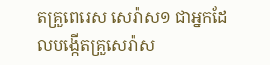តគ្រួពេរេស សេរ៉ាស១ ជាអ្នកដែលបង្កើតគ្រួសេរ៉ាស